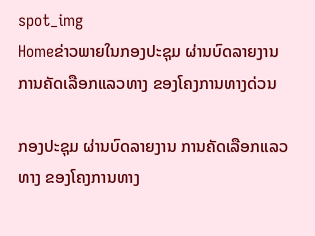spot_img
Homeຂ່າວພາຍໃນກອງປະຊຸມ ຜ່ານບົດລາຍງານ ການຄັດເລືອກແລວທາງ ຂອງໂຄງການທາງດ່ວນ

ກອງປະຊຸມ ຜ່ານບົດລາຍງານ ການຄັດເລືອກແລວທາງ ຂອງໂຄງການທາງ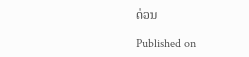ດ່ວນ

Published on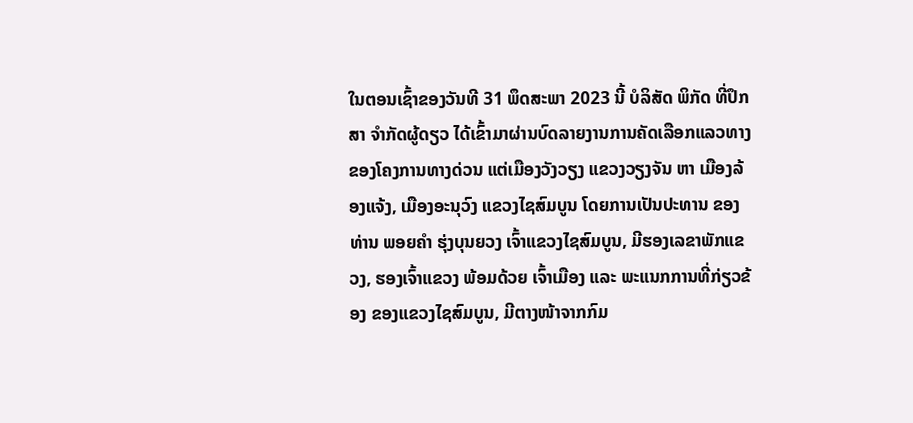ໃນຕອນເຊົ້າຂອງວັນທີ 31 ພຶດສະພາ 2023 ນີ້ ບໍລິສັດ ພິກັດ ທີ່ປຶກສາ ຈໍາກັດຜູ້ດຽວ ໄດ້ເຂົ້າມາຜ່ານບົດລາຍງານການຄັດເລືອກແລວທາງ ຂອງໂຄງການທາງດ່ວນ ແຕ່ເມືອງວັງວຽງ ແຂວງວຽງຈັນ ຫາ ເມືອງລ້ອງແຈ້ງ, ເມືອງອະນຸວົງ ແຂວງໄຊສົມບູນ ໂດຍການເປັນປະທານ ຂອງທ່ານ ພອຍຄໍາ ຮຸ່ງບຸນຍວງ ເຈົ້າແຂວງໄຊສົມບູນ, ມີຮອງເລຂາພັກແຂວງ, ຮອງເຈົ້າແຂວງ ພ້ອມດ້ວຍ ເຈົ້າເມືອງ ແລະ ພະແນກການທີ່ກ່ຽວຂ້ອງ ຂອງແຂວງໄຊສົມບູນ, ມີຕາງໜ້າຈາກກົມ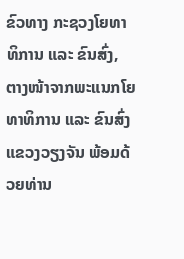ຂົວທາງ ກະຊວງໂຍທາທິການ ແລະ ຂົນສົ່ງ, ຕາງໜ້າຈາກພະແນກໂຍທາທິການ ແລະ ຂົນສົ່ງ ແຂວງວຽງຈັນ ພ້ອມດ້ວຍທ່ານ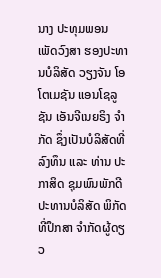ນາງ ປະທຸມພອນ ເພັດວົງສາ ຮອງປະທານບໍລິສັດ ວຽງຈັນ ໂອໂຕເມຊັນ ແອນໂຊລູຊັນ ເອັນຈີເນຍຣິງ ຈໍາກັດ ຊຶ່ງເປັນບໍລິສັດທີ່ລົງທຶນ ແລະ ທ່ານ ປະກາສິດ ຊຸມພົນພັກດີ ປະທານບໍລິສັດ ພິກັດ ທີ່ປຶກສາ ຈໍາກັດຜູ້ດຽວ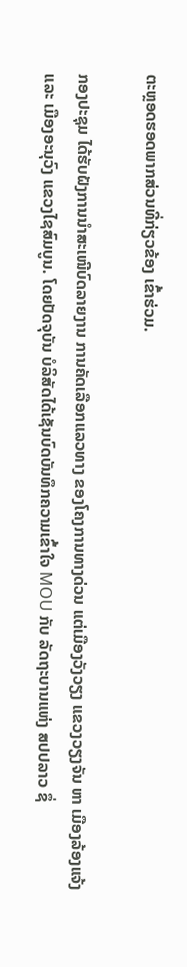ຕະຫຼອດຮອດພາກສ່ວນທີ່ກ່ຽວຂ້ອງ ເຂົ້າຮ່ວມ.

ກອງປະຊຸມ ໄດ້ຮັບຝັງການນໍາສະເໜີບົດລາຍງານ ການຄັດເລືອກແລວທາງ ຂອງໂຄງການທາງດ່ວນ ແຕ່ເມືອງວັງວຽງ ແຂວງວຽງຈັນ ຫາ ເມືອງລ້ອງແຈ້ງ ແລະ ເມືອງອະນຸວົງ ແຂວງໄຊສົມບູນ. ໂດຍປັດຈຸບັນ ບໍລິສັດໄດ້ເຊັນບົດບັນທຶກຄວາມເຂົ້າໃຈ MOU ກັບ ລັດຖະບານແຫ່ງ ສປປລາວ ຊຶ່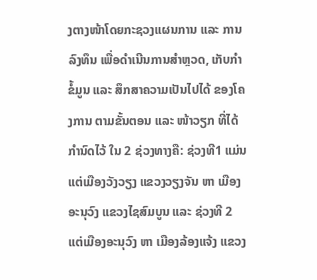ງຕາງໜ້າໂດຍກະຊວງແຜນການ ແລະ ການລົງທຶນ ເພື່ອດໍາເນີນການສໍາຫຼວດ, ເກັບກໍາຂໍ້ມູນ ແລະ ສຶກສາຄວາມເປັນໄປໄດ້ ຂອງໂຄງການ ຕາມຂັ້ນຕອນ ແລະ ໜ້າວຽກ ທີ່ໄດ້ກໍານົດໄວ້ ໃນ 2 ຊ່ວງທາງຄື: ຊ່ວງທີ1 ແມ່ນແຕ່ເມືອງວັງວຽງ ແຂວງວຽງຈັນ ຫາ ເມືອງອະນຸວົງ ແຂວງໄຊສົມບູນ ແລະ ຊ່ວງທີ 2 ແຕ່ເມືອງອະນຸວົງ ຫາ ເມືອງລ້ອງແຈ້ງ ແຂວງ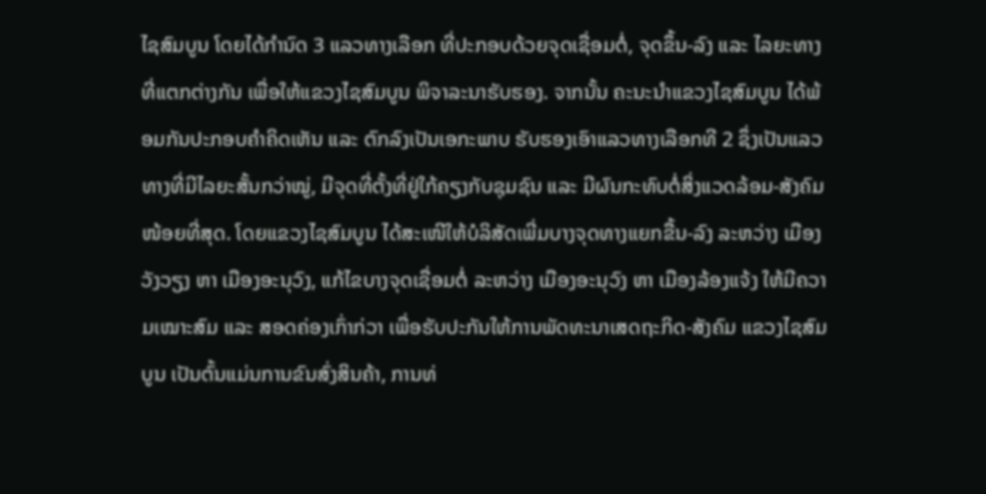ໄຊສົມບູນ ໂດຍໄດ້ກໍານົດ 3 ແລວທາງເລືອກ ທີ່ປະກອບດ້ວຍຈຸດເຊື່ອມຕໍ່, ຈຸດຂຶ້ນ-ລົງ ແລະ ໄລຍະທາງ ທີ່ແຕກຕ່າງກັນ ເພື່ອໃຫ້ແຂວງໄຊສົມບູນ ພິຈາລະນາຮັບຮອງ. ຈາກນັ້ນ ຄະນະນໍາແຂວງໄຊສົມບູນ ໄດ້ພ້ອມກັນປະກອບຄໍາຄິດເຫັນ ແລະ ຕົກລົງເປັນເອກະພາບ ຮັບຮອງເອົາແລວທາງເລືອກທີ 2 ຊຶ່ງເປັນແລວທາງທີ່ມີໄລຍະສັ້ນກວ່າໝູ່, ມີຈຸດທີ່ຕັ້ງທີ່ຢູ່ໃກ້ຄຽງກັບຊຸມຊົນ ແລະ ມີຜົນກະທົບຕໍ່ສິ່ງແວດລ້ອມ-ສັງຄົມ ໜ້ອຍທີ່ສຸດ. ໂດຍແຂວງໄຊສົມບູນ ໄດ້ສະເໜີໃຫ້ບໍລິສັດເພີ່ມບາງຈຸດທາງແຍກຂື້ນ-ລົງ ລະຫວ່າງ ເມືອງວັງວຽງ ຫາ ເມືອງອະນຸວົງ, ແກ້ໄຂບາງຈຸດເຊື່ອມຕໍ່ ລະຫວ່າງ ເມືອງອະນຸວົງ ຫາ ເມືອງລ້ອງແຈ້ງ ໃຫ້ມີຄວາມເໝາະສົມ ແລະ ສອດຄ່ອງເກົ່າກ່ວາ ເພື່ອຮັບປະກັນໃຫ້ການພັດທະນາເສດຖະກິດ-ສັງຄົມ ແຂວງໄຊສົມບູນ ເປັນຕົ້ນແມ່ນການຂົນສົ່ງສິນຄ້າ, ການທ່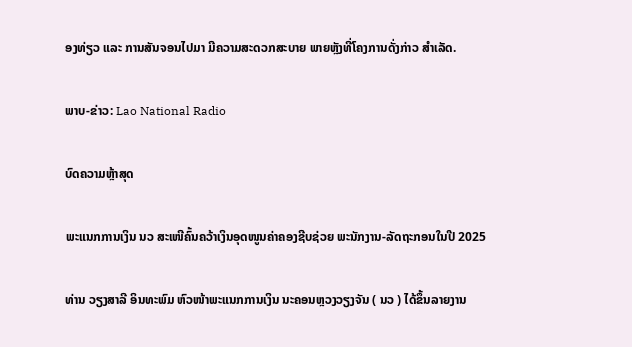ອງທ່ຽວ ແລະ ການສັນຈອນໄປມາ ມີຄວາມສະດວກສະບາຍ ພາຍຫຼັງທີ່ໂຄງການດັ່ງກ່າວ ສໍາເລັດ.

ພາບ-ຂ່າວ: Lao National Radio

ບົດຄວາມຫຼ້າສຸດ

ພະແນກການເງິນ ນວ ສະເໜີຄົ້ນຄວ້າເງິນອຸດໜູນຄ່າຄອງຊີບຊ່ວຍ ພະນັກງານ-ລັດຖະກອນໃນປີ 2025

ທ່ານ ວຽງສາລີ ອິນທະພົມ ຫົວໜ້າພະແນກການເງິນ ນະຄອນຫຼວງວຽງຈັນ ( ນວ ) ໄດ້ຂຶ້ນລາຍງານ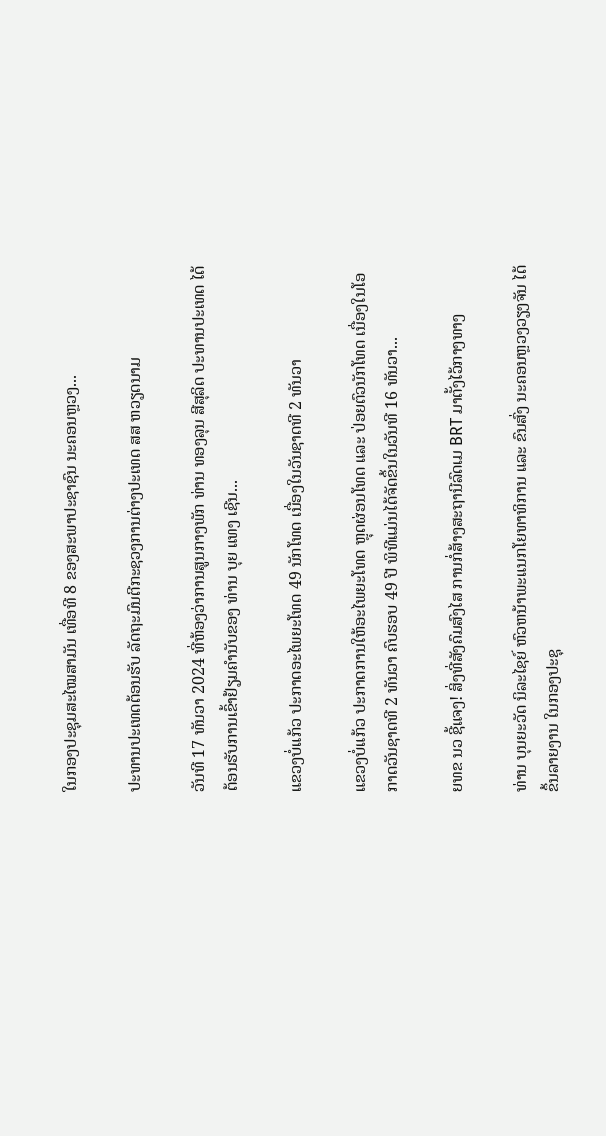ໃນກອງປະຊຸມສະໄໝສາມັນ ເທື່ອທີ 8 ຂອງສະພາປະຊາຊົນ ນະຄອນຫຼວງ...

ປະທານປະເທດຕ້ອນຮັບ ລັດຖະມົນຕີກະຊວງການຕ່າງປະເທດ ສສ ຫວຽດນາມ

ວັນທີ 17 ທັນວາ 2024 ທີ່ຫ້ອງວ່າການສູນກາງພັກ ທ່ານ ທອງລຸນ ສີສຸລິດ ປະທານປະເທດ ໄດ້ຕ້ອນຮັບການເຂົ້າຢ້ຽມຄຳນັບຂອງ ທ່ານ ບຸຍ ແທງ ເຊີນ...

ແຂວງບໍ່ແກ້ວ ປະກາດອະໄພຍະໂທດ 49 ນັກໂທດ ເນື່ອງໃນວັນຊາດທີ 2 ທັນວາ

ແຂວງບໍ່ແກ້ວ ປະກາດການໃຫ້ອະໄພຍະໂທດ ຫຼຸດຜ່ອນໂທດ ແລະ ປ່ອຍຕົວນັກໂທດ ເນື່ອງໃນໂອກາດວັນຊາດທີ 2 ທັນວາ ຄົບຮອບ 49 ປີ ພິທີແມ່ນໄດ້ຈັດຂຶ້ນໃນວັນທີ 16 ທັນວາ...

ຍທຂ ນວ ຊີ້ແຈງ! ສິ່ງທີ່ສັງຄົມສົງໄສ ການກໍ່ສ້າງສະຖານີລົດເມ BRT ມາຕັ້ງໄວ້ກາງທາງ

ທ່ານ ບຸນຍະວັດ ນິລະໄຊຍ໌ ຫົວຫນ້າພະແນກໂຍທາທິການ ແລະ ຂົນສົ່ງ ນະຄອນຫຼວງວຽງຈັນ ໄດ້ຂຶ້ນລາຍງານ ໃນກອງປະຊຸ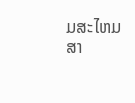ມສະໄຫມສາ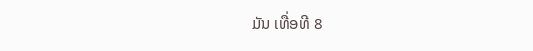ມັນ ເທື່ອທີ 8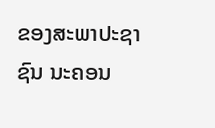ຂອງສະພາປະຊາຊົນ ນະຄອນ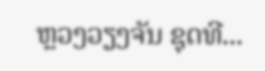ຫຼວງວຽງຈັນ ຊຸດທີ...